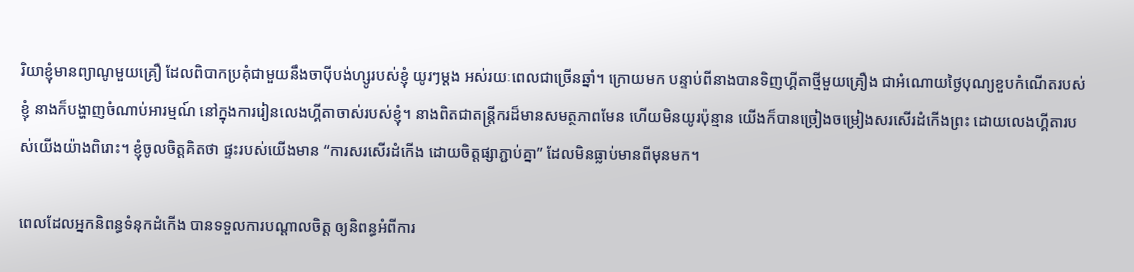រិយាខ្ញុំមានព្យាណូមួយគ្រឿ ដែលពិបាកប្រគុំជាមួយនឹងចាប៉ីបង់ហ្សូរបស់ខ្ញុំ យូរៗម្តង អស់រយៈពេលជាច្រើនឆ្នាំ។ ក្រោយមក បន្ទាប់ពីនាងបានទិញហ្គីតាថ្មីមួយគ្រឿង ជាអំណោយថ្ងៃបុណ្យខួបកំណើតរបស់ខ្ញុំ នាងក៏បង្ហាញចំណាប់អារម្មណ៍ នៅក្នុងការរៀនលេងហ្គីតាចាស់របស់ខ្ញុំ។ នាងពិតជាតន្ត្រីករដ៏មានសមត្ថភាពមែន ហើយមិនយូរប៉ុន្មាន យើងក៏បានច្រៀងចម្រៀងសរសើរដំកើងព្រះ ដោយលេងហ្គីតារបស់យើងយ៉ាងពិរោះ។ ខ្ញុំចូលចិត្តគិតថា ផ្ទះរបស់យើងមាន “ការសរសើរដំកើង ដោយចិត្តផ្សាភ្ជាប់គ្នា” ដែលមិនធ្លាប់មានពីមុនមក។

ពេលដែលអ្នកនិពន្ធទំនុកដំកើង បានទទួលការបណ្តាលចិត្ត ឲ្យនិពន្ធអំពីការ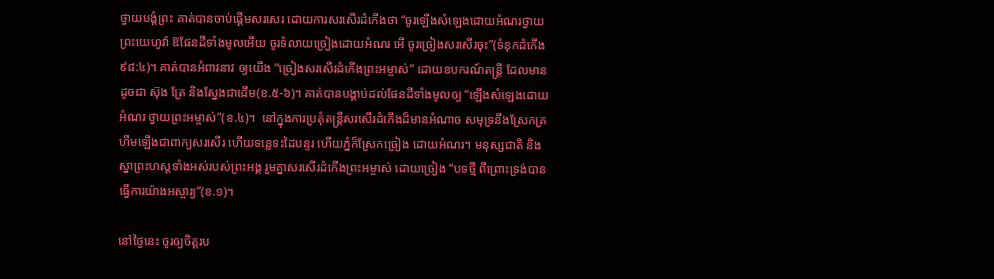ថ្វាយបង្គំព្រះ គាត់បានចាប់ផ្តើមសរសេរ ដោយការសរសើរដំកើងថា “ចូរឡើងសំឡេងដោយអំណរថ្វាយព្រះយេហូវ៉ា ឱផែនដីទាំងមូលអើយ ចូរទំលាយច្រៀងដោយអំណរ អើ ចូរច្រៀងសរសើរចុះ”(ទំនុកដំកើង ៩៨:៤)។ គាត់បានអំពាវនាវ ឲ្យយើង “ច្រៀងសរសើរដំកើងព្រះអម្ចាស់” ដោយឧបករណ៍តន្រ្តី ដែលមានដូចជា ស៊ុង ត្រែ និងស្នែងជាដើម(ខ.៥-៦)។ គាត់បានបង្គាប់ដល់ផែនដីទាំងមូលឲ្យ “ឡើងសំឡេងដោយអំណរ ថ្វាយព្រះអម្ចាស់”(ខ.៤)។  នៅក្នុងការប្រគុំតន្រ្តីសរសើរដំកើងដ៏មានអំណាច សមុទ្រនឹងស្រែកគ្រហឹមឡើងជាពាក្យសរសើរ ហើយទន្លេទះដៃបន្ទរ ហើយភ្នំក៏ស្រែកច្រៀង ដោយអំណរ។ មនុស្សជាតិ និងស្នាព្រះហស្តទាំងអស់របស់ព្រះអង្គ រួមគ្នាសរសើរដំកើងព្រះអម្ចាស់ ដោយច្រៀង “បទថ្មី ពីព្រោះទ្រង់បានធ្វើការយ៉ាងអស្ចារ្យ”(ខ.១)។

នៅថ្ងៃនេះ ចូរឲ្យចិត្តរប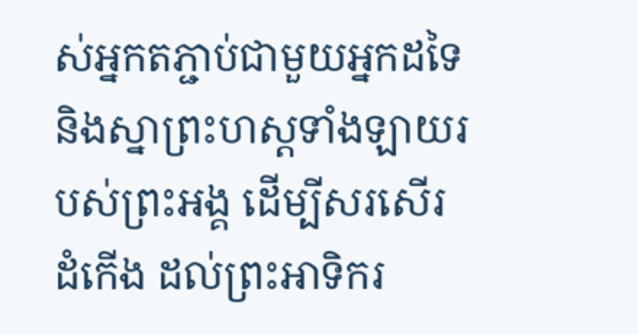ស់អ្នកតភ្ជាប់ជាមួយអ្នកដទៃ និងស្នាព្រះហស្តទាំងឡាយរបស់ព្រះអង្គ ដើម្បីសរសើរដំកើង ដល់ព្រះអាទិករ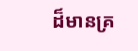ដ៏មានគ្រ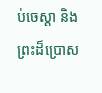ប់ចេស្តា និងព្រះដ៏ប្រោស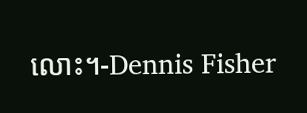លោះ។-Dennis Fisher